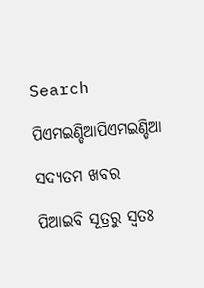Search

ପିଏମଇଣ୍ଡିଆପିଏମଇଣ୍ଡିଆ

ସଦ୍ୟତମ ଖବର

ପିଆଇବି ସୂତ୍ରରୁ ସ୍ବତଃ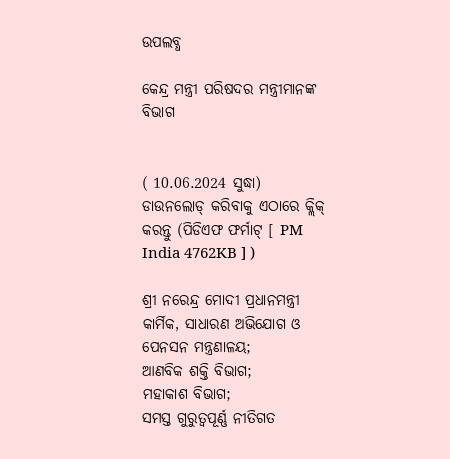ଉପଲବ୍ଧ

କେନ୍ଦ୍ର ମନ୍ତ୍ରୀ ପରିଷଦର ମନ୍ତ୍ରୀମାନଙ୍କ ବିଭାଗ


( 10.06.2024 ସୁଦ୍ଧା)
ଡାଉନଲୋଡ୍ କରିବାକୁ ଏଠାରେ କ୍ଲିକ୍ କରନ୍ତୁ (ପିଡିଏଫ ଫର୍ମାଟ୍ [ PM India 4762KB ] )

ଶ୍ରୀ ନରେନ୍ଦ୍ର ମୋଦୀ ପ୍ରଧାନମନ୍ତ୍ରୀ କାର୍ମିକ, ସାଧାରଣ ଅଭିଯୋଗ ଓ ପେନସନ ମନ୍ତ୍ରଣାଳୟ;
ଆଣବିକ ଶକ୍ତି ବିଭାଗ;
ମହାକାଶ ବିଭାଗ;
ସମସ୍ତ ଗୁରୁତ୍ୱପୂର୍ଣ୍ଣ ନୀତିଗତ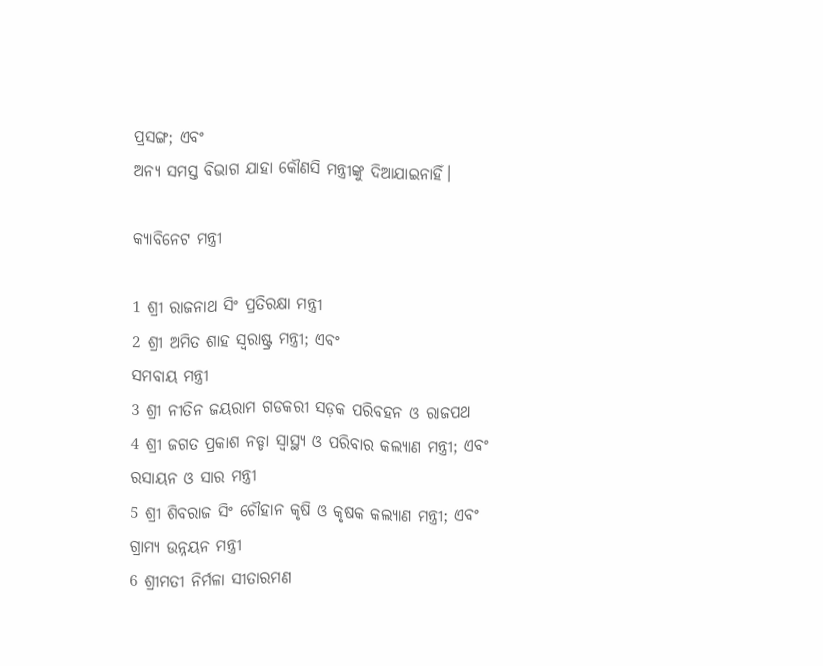ପ୍ରସଙ୍ଗ; ଏବଂ
ଅନ୍ୟ ସମସ୍ତ ବିଭାଗ ଯାହା କୌଣସି ମନ୍ତ୍ରୀଙ୍କୁ ଦିଆଯାଇନାହିଁ।

କ୍ୟାବିନେଟ ମନ୍ତ୍ରୀ

1 ଶ୍ରୀ ରାଜନାଥ ସିଂ ପ୍ରତିରକ୍ଷା ମନ୍ତ୍ରୀ
2 ଶ୍ରୀ ଅମିତ ଶାହ ସ୍ୱରାଷ୍ଟ୍ର ମନ୍ତ୍ରୀ; ଏବଂ
ସମବାୟ ମନ୍ତ୍ରୀ
3 ଶ୍ରୀ ନୀତିନ ଜୟରାମ ଗଡକରୀ ସଡ଼କ ପରିବହନ ଓ ରାଜପଥ
4 ଶ୍ରୀ ଜଗତ ପ୍ରକାଶ ନଡ୍ଡା ସ୍ୱାସ୍ଥ୍ୟ ଓ ପରିବାର କଲ୍ୟାଣ ମନ୍ତ୍ରୀ; ଏବଂ
ରସାୟନ ଓ ସାର ମନ୍ତ୍ରୀ
5 ଶ୍ରୀ ଶିବରାଜ ସିଂ ଚୌହାନ କୃଷି ଓ କୃଷକ କଲ୍ୟାଣ ମନ୍ତ୍ରୀ; ଏବଂ
ଗ୍ରାମ୍ୟ ଉନ୍ନୟନ ମନ୍ତ୍ରୀ
6 ଶ୍ରୀମତୀ ନିର୍ମଳା ସୀତାରମଣ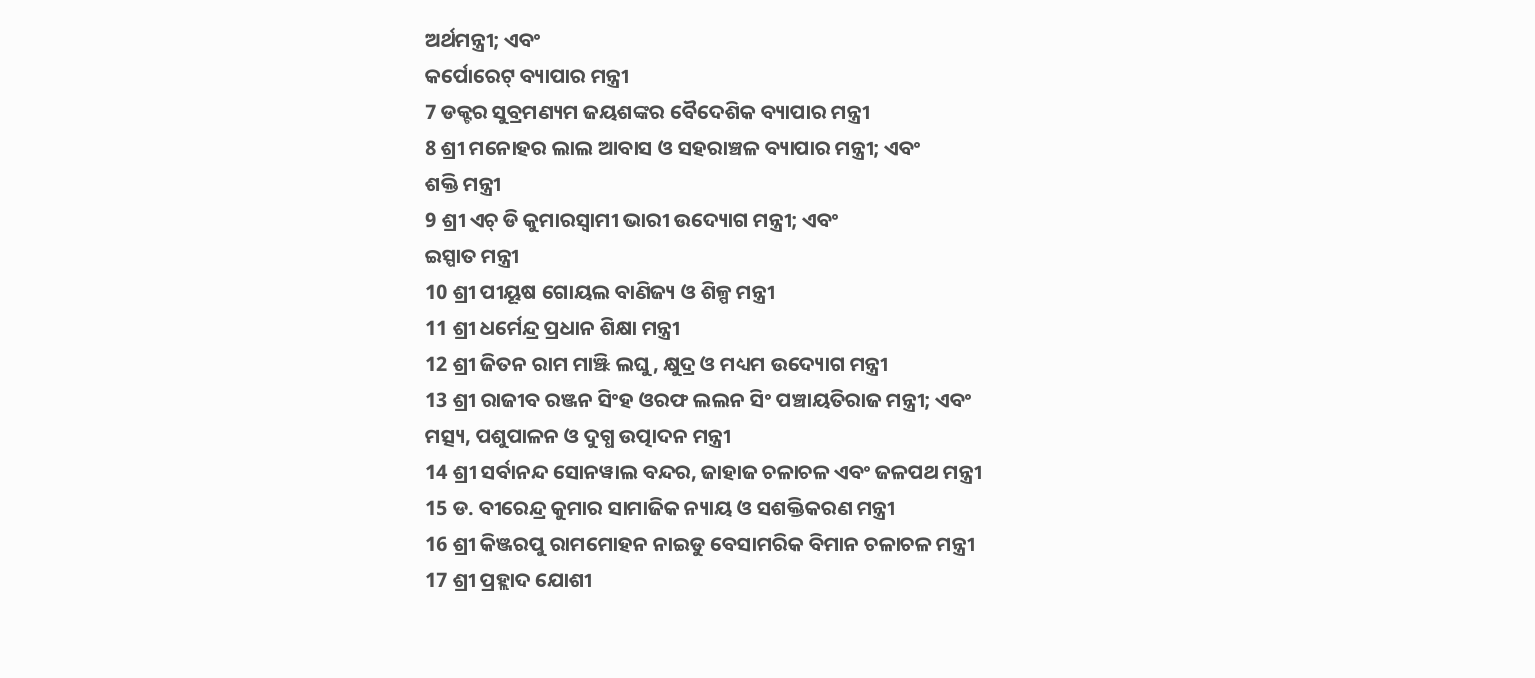ଅର୍ଥମନ୍ତ୍ରୀ; ଏବଂ
କର୍ପୋରେଟ୍ ବ୍ୟାପାର ମନ୍ତ୍ରୀ
7 ଡକ୍ଟର ସୁବ୍ରମଣ୍ୟମ ଜୟଶଙ୍କର ବୈଦେଶିକ ବ୍ୟାପାର ମନ୍ତ୍ରୀ
8 ଶ୍ରୀ ମନୋହର ଲାଲ ଆବାସ ଓ ସହରାଞ୍ଚଳ ବ୍ୟାପାର ମନ୍ତ୍ରୀ; ଏବଂ
ଶକ୍ତି ମନ୍ତ୍ରୀ
9 ଶ୍ରୀ ଏଚ୍ ଡି କୁମାରସ୍ୱାମୀ ଭାରୀ ଉଦ୍ୟୋଗ ମନ୍ତ୍ରୀ; ଏବଂ
ଇସ୍ପାତ ମନ୍ତ୍ରୀ
10 ଶ୍ରୀ ପୀୟୂଷ ଗୋୟଲ ବାଣିଜ୍ୟ ଓ ଶିଳ୍ପ ମନ୍ତ୍ରୀ
11 ଶ୍ରୀ ଧର୍ମେନ୍ଦ୍ର ପ୍ରଧାନ ଶିକ୍ଷା ମନ୍ତ୍ରୀ
12 ଶ୍ରୀ ଜିତନ ରାମ ମାଞ୍ଝି ଲଘୁ, କ୍ଷୁଦ୍ର ଓ ମଧ୍ୟମ ଉଦ୍ୟୋଗ ମନ୍ତ୍ରୀ
13 ଶ୍ରୀ ରାଜୀବ ରଞ୍ଜନ ସିଂହ ଓରଫ ଲଲନ ସିଂ ପଞ୍ଚାୟତିରାଜ ମନ୍ତ୍ରୀ; ଏବଂ
ମତ୍ସ୍ୟ, ପଶୁପାଳନ ଓ ଦୁଗ୍ଧ ଉତ୍ପାଦନ ମନ୍ତ୍ରୀ
14 ଶ୍ରୀ ସର୍ବାନନ୍ଦ ସୋନୱାଲ ବନ୍ଦର, ଜାହାଜ ଚଳାଚଳ ଏବଂ ଜଳପଥ ମନ୍ତ୍ରୀ
15 ଡ. ବୀରେନ୍ଦ୍ର କୁମାର ସାମାଜିକ ନ୍ୟାୟ ଓ ସଶକ୍ତିକରଣ ମନ୍ତ୍ରୀ
16 ଶ୍ରୀ କିଞ୍ଜରପୁ ରାମମୋହନ ନାଇଡୁ ବେସାମରିକ ବିମାନ ଚଳାଚଳ ମନ୍ତ୍ରୀ
17 ଶ୍ରୀ ପ୍ରହ୍ଲାଦ ଯୋଶୀ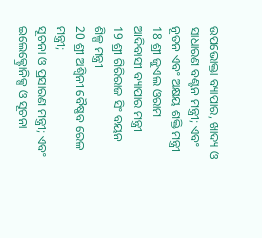ଉପଭୋକ୍ତା ବ୍ୟାପାର, ଖାଦ୍ୟ ଓ ସାଧାରଣ ବଣ୍ଟନ ମନ୍ତ୍ରୀ; ଏବଂ
ନୂତନ ଏବଂ ଅକ୍ଷୟ ଶକ୍ତି ମନ୍ତ୍ରୀ
18 ଶ୍ରୀ ଜୁଏଲ ଓରାମ ଆଦିବାସୀ ବ୍ୟାପାର ମନ୍ତ୍ରୀ
19 ଶ୍ରୀ ଗିରିରାଜ ସିଂ ବୟନ ଶିଳ୍ପ ମନ୍ତ୍ରୀ
20 ଶ୍ରୀ ଅଶ୍ୱିନୀ ବୈଷ୍ଣବ ରେଳ ମନ୍ତ୍ରୀ;
ସୂଚନା ଓ ପ୍ରସାରଣ ମନ୍ତ୍ରୀ; ଏବଂ
ଇଲେକ୍ଟ୍ରୋନିକ୍ସ ଓ ସୂଚନା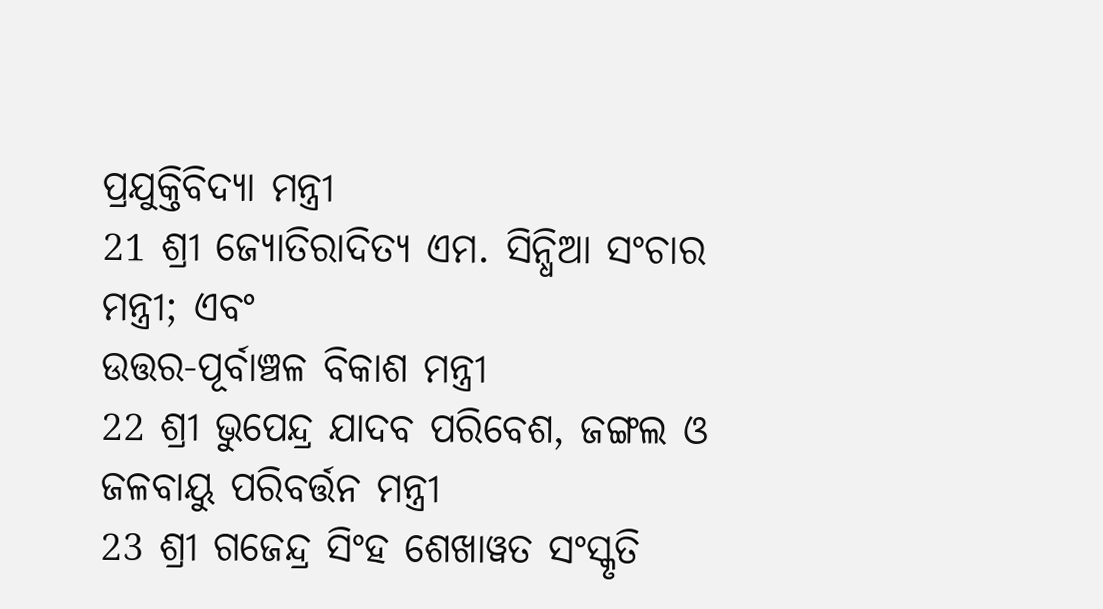ପ୍ରଯୁକ୍ତିବିଦ୍ୟା ମନ୍ତ୍ରୀ
21 ଶ୍ରୀ ଜ୍ୟୋତିରାଦିତ୍ୟ ଏମ. ସିନ୍ଧିଆ ସଂଚାର ମନ୍ତ୍ରୀ; ଏବଂ
ଉତ୍ତର-ପୂର୍ବାଞ୍ଚଳ ବିକାଶ ମନ୍ତ୍ରୀ
22 ଶ୍ରୀ ଭୁପେନ୍ଦ୍ର ଯାଦବ ପରିବେଶ, ଜଙ୍ଗଲ ଓ ଜଳବାୟୁ ପରିବର୍ତ୍ତନ ମନ୍ତ୍ରୀ
23 ଶ୍ରୀ ଗଜେନ୍ଦ୍ର ସିଂହ ଶେଖାୱତ ସଂସ୍କୃତି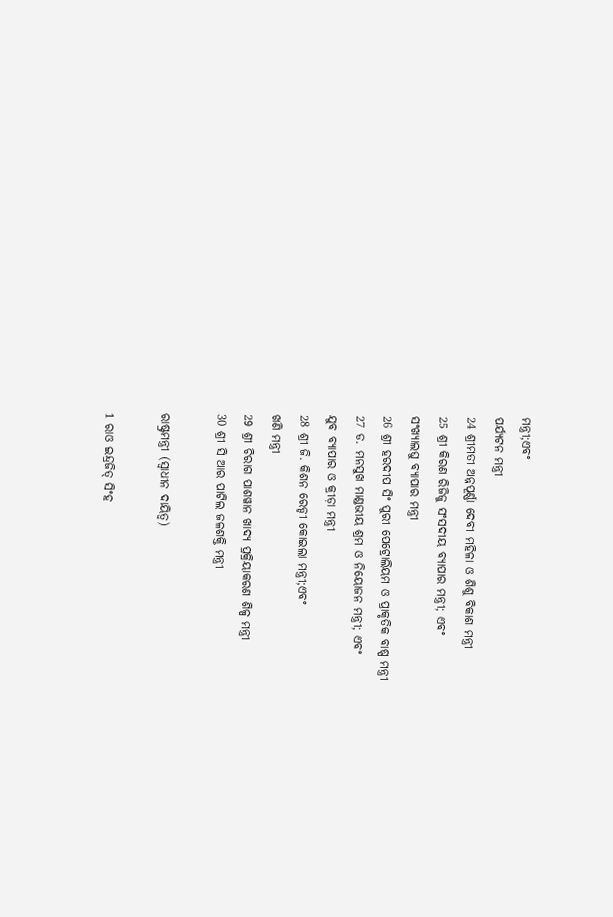ମନ୍ତ୍ରୀ;ଏବଂ
ପର୍ଯ୍ୟଟନ ମନ୍ତ୍ରୀ
24 ଶ୍ରୀମତୀ ଅନ୍ନପୂର୍ଣ୍ଣା ଦେବୀ ମହିଳା ଓ ଶିଶୁ ବିକାଶ ମନ୍ତ୍ରୀ
25 ଶ୍ରୀ କିରଣ ରିଜିଜୁ ସଂସଦୀୟ ବ୍ୟାପାର ମନ୍ତ୍ରୀ; ଏବଂ
ସଂଖ୍ୟାଲଘୁ ବ୍ୟାପାର ମନ୍ତ୍ରୀ
26 ଶ୍ରୀ ହରଦୀପ ସିଂ ପୁରୀ ପେଟ୍ରୋଲିୟମ ଓ ପ୍ରାକୃତିକ ବାଷ୍ପ ମନ୍ତ୍ରୀ
27 ଡ. ମନସୁଖ ମାଣ୍ଡଭୀୟ ଶ୍ରମ ଓ ନିୟୋଜନ ମନ୍ତ୍ରୀ; ଏବଂ
ଯୁବ ବ୍ୟାପାର ଓ କ୍ରୀଡ଼ା ମନ୍ତ୍ରୀ
28 ଶ୍ରୀ ଜି. କିଶନ ରେଡ୍ଡୀ କୋଇଲା ମନ୍ତ୍ରୀ;ଏବଂ
ଖଣି ମନ୍ତ୍ରୀ
29 ଶ୍ରୀ ଚିରାଗ ପାଶୱାନ ଖାଦ୍ୟ ପ୍ରକ୍ରିୟାକରଣ ଶିଳ୍ପ ମନ୍ତ୍ରୀ
30 ଶ୍ରୀ ସି ଆର ପାଟିଲ ଜଳଶକ୍ତି ମନ୍ତ୍ରୀ

ରାଷ୍ଟ୍ରମନ୍ତ୍ରୀ (ସ୍ୱାଧୀନ ଦାୟିତ୍ୱ)

1 ରାଓ ଇନ୍ଦ୍ରଜିତ୍ ସିଂହ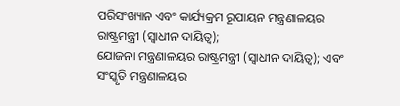ପରିସଂଖ୍ୟାନ ଏବଂ କାର୍ଯ୍ୟକ୍ରମ ରୂପାୟନ ମନ୍ତ୍ରଣାଳୟର ରାଷ୍ଟ୍ରମନ୍ତ୍ରୀ (ସ୍ୱାଧୀନ ଦାୟିତ୍ୱ);
ଯୋଜନା ମନ୍ତ୍ରଣାଳୟର ରାଷ୍ଟ୍ରମନ୍ତ୍ରୀ (ସ୍ୱାଧୀନ ଦାୟିତ୍ୱ); ଏବଂ
ସଂସ୍କୃତି ମନ୍ତ୍ରଣାଳୟର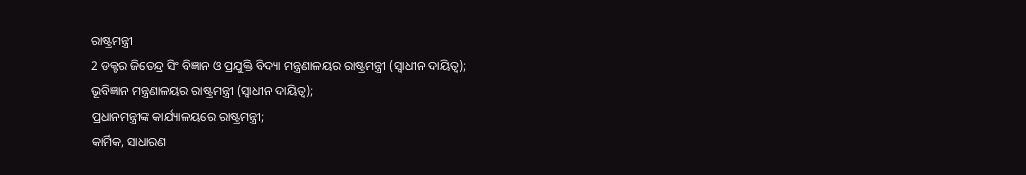ରାଷ୍ଟ୍ରମନ୍ତ୍ରୀ
2 ଡକ୍ଟର ଜିତେନ୍ଦ୍ର ସିଂ ବିଜ୍ଞାନ ଓ ପ୍ରଯୁକ୍ତି ବିଦ୍ୟା ମନ୍ତ୍ରଣାଳୟର ରାଷ୍ଟ୍ରମନ୍ତ୍ରୀ (ସ୍ୱାଧୀନ ଦାୟିତ୍ୱ);
ଭୂବିଜ୍ଞାନ ମନ୍ତ୍ରଣାଳୟର ରାଷ୍ଟ୍ରମନ୍ତ୍ରୀ (ସ୍ୱାଧୀନ ଦାୟିତ୍ୱ);
ପ୍ରଧାନମନ୍ତ୍ରୀଙ୍କ କାର୍ଯ୍ୟାଳୟରେ ରାଷ୍ଟ୍ରମନ୍ତ୍ରୀ;
କାର୍ମିକ, ସାଧାରଣ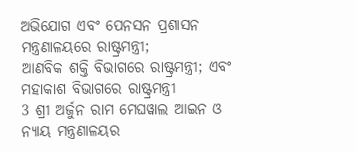ଅଭିଯୋଗ ଏବଂ ପେନସନ ପ୍ରଶାସନ ମନ୍ତ୍ରଣାଳୟରେ ରାଷ୍ଟ୍ରମନ୍ତ୍ରୀ;
ଆଣବିକ ଶକ୍ତି ବିଭାଗରେ ରାଷ୍ଟ୍ରମନ୍ତ୍ରୀ; ଏବଂ
ମହାକାଶ ବିଭାଗରେ ରାଷ୍ଟ୍ରମନ୍ତ୍ରୀ
3 ଶ୍ରୀ ଅର୍ଜୁନ ରାମ ମେଘୱାଲ ଆଇନ ଓ ନ୍ୟାୟ ମନ୍ତ୍ରଣାଳୟର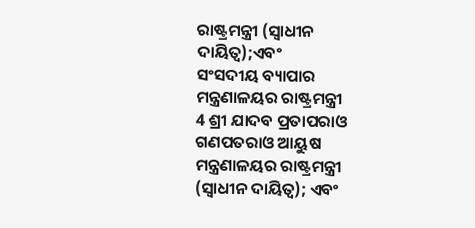ରାଷ୍ଟ୍ରମନ୍ତ୍ରୀ (ସ୍ୱାଧୀନ ଦାୟିତ୍ୱ);ଏବଂ
ସଂସଦୀୟ ବ୍ୟାପାର ମନ୍ତ୍ରଣାଳୟର ରାଷ୍ଟ୍ରମନ୍ତ୍ରୀ
4 ଶ୍ରୀ ଯାଦବ ପ୍ରତାପରାଓ ଗଣପତରାଓ ଆୟୁଷ ମନ୍ତ୍ରଣାଳୟର ରାଷ୍ଟ୍ରମନ୍ତ୍ରୀ (ସ୍ୱାଧୀନ ଦାୟିତ୍ୱ); ଏବଂ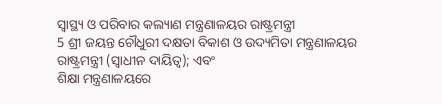ସ୍ୱାସ୍ଥ୍ୟ ଓ ପରିବାର କଲ୍ୟାଣ ମନ୍ତ୍ରଣାଳୟର ରାଷ୍ଟ୍ରମନ୍ତ୍ରୀ
5 ଶ୍ରୀ ଜୟନ୍ତ ଚୌଧୁରୀ ଦକ୍ଷତା ବିକାଶ ଓ ଉଦ୍ୟମିତା ମନ୍ତ୍ରଣାଳୟର ରାଷ୍ଟ୍ରମନ୍ତ୍ରୀ (ସ୍ୱାଧୀନ ଦାୟିତ୍ୱ); ଏବଂ
ଶିକ୍ଷା ମନ୍ତ୍ରଣାଳୟରେ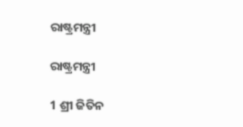ରାଷ୍ଟ୍ରମନ୍ତ୍ରୀ

ରାଷ୍ଟ୍ରମନ୍ତ୍ରୀ

1 ଶ୍ରୀ ଜିତିନ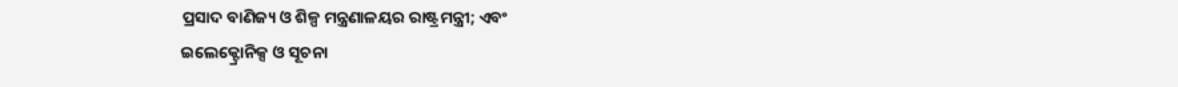ପ୍ରସାଦ ବାଣିଜ୍ୟ ଓ ଶିଳ୍ପ ମନ୍ତ୍ରଣାଳୟର ରାଷ୍ଟ୍ରମନ୍ତ୍ରୀ; ଏବଂ
ଇଲେକ୍ଟ୍ରୋନିକ୍ସ ଓ ସୂଚନା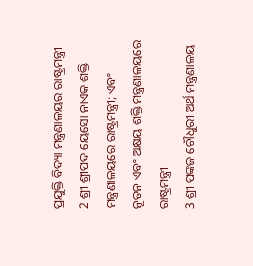ପ୍ରଯୁକ୍ତି ବିଦ୍ୟା ମନ୍ତ୍ରଣାଳୟର ରାଷ୍ଟ୍ରମନ୍ତ୍ରୀ
2 ଶ୍ରୀ ଶ୍ରୀପଦ ୟେସୋ ନାଏକ ଶକ୍ତି ମନ୍ତ୍ରଣାଳୟରେ ରାଷ୍ଟ୍ରମନ୍ତ୍ରୀ; ଏବଂ
ନୂତନ ଏବଂ ଅକ୍ଷୟ ଶକ୍ତି ମନ୍ତ୍ରଣାଳୟରେ ରାଷ୍ଟ୍ରମନ୍ତ୍ରୀ
3 ଶ୍ରୀ ପଙ୍କଜ ଚୌଧୁରୀ ଅର୍ଥ ମନ୍ତ୍ରଣାଳୟ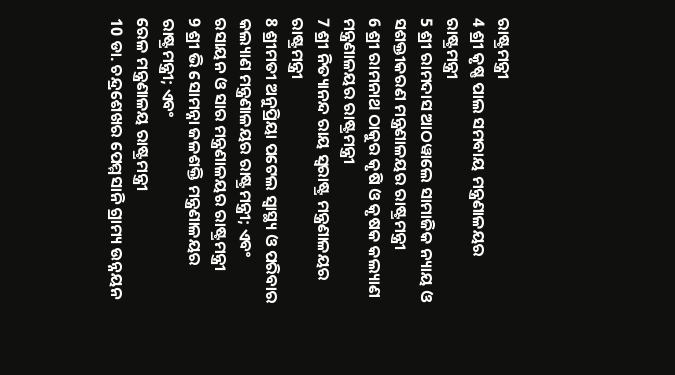ରାଷ୍ଟ୍ରମନ୍ତ୍ରୀ
4 ଶ୍ରୀ କୃଷ୍ଣ ପାଲ ସମବାୟ ମନ୍ତ୍ରଣାଳୟର ରାଷ୍ଟ୍ରମନ୍ତ୍ରୀ
5 ଶ୍ରୀ ରାମଦାସ ଆଠୱାଲେ ସାମାଜିକ ନ୍ୟାୟ ଓ ସଶକ୍ତୀକରଣ ମନ୍ତ୍ରଣାଳୟର ରାଷ୍ଟ୍ରମନ୍ତ୍ରୀ
6 ଶ୍ରୀ ରାମନାଥ ଠାକୁର କୃଷି ଓ କୃଷକ କଲ୍ୟାଣ ମନ୍ତ୍ରଣାଳୟର ରାଷ୍ଟ୍ରମନ୍ତ୍ରୀ
7 ଶ୍ରୀ ନିତ୍ୟାନନ୍ଦ ରାୟ ସ୍ୱରାଷ୍ଟ୍ର ମନ୍ତ୍ରଣାଳୟର ରାଷ୍ଟ୍ରମନ୍ତ୍ରୀ
8 ଶ୍ରୀମତୀ ଅନୁପ୍ରିୟା ପଟେଲ ସ୍ୱାସ୍ଥ୍ୟ ଓ ପରିବାର କଲ୍ୟାଣ ମନ୍ତ୍ରଣାଳୟର ରାଷ୍ଟ୍ରମନ୍ତ୍ରୀ; ଏବଂ
ରସାୟନ ଓ ସାର ମନ୍ତ୍ରଣାଳୟର ରାଷ୍ଟ୍ରମନ୍ତ୍ରୀ
9 ଶ୍ରୀ ଭି ସୋମନ୍ନା ଜଳଶକ୍ତି ମନ୍ତ୍ରଣାଳୟର ରାଷ୍ଟ୍ରମନ୍ତ୍ରୀ; ଏବଂ
ରେଳ ମନ୍ତ୍ରଣାଳୟ ରାଷ୍ଟ୍ରମନ୍ତ୍ରୀ
10 ଡା. ଚନ୍ଦ୍ରଶେଖର ପେମ୍ମସାନି ଗ୍ରାମ୍ୟ ଉନ୍ନୟନ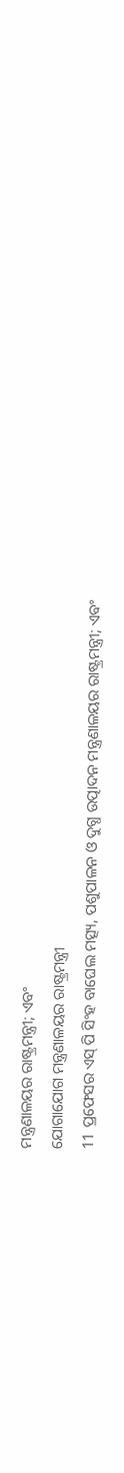ମନ୍ତ୍ରଣାଳୟର ରାଷ୍ଟ୍ରମନ୍ତ୍ରୀ; ଏବଂ
ଯୋଗାଯୋଗ ମନ୍ତ୍ରଣାଳୟର ରାଷ୍ଟ୍ରମନ୍ତ୍ରୀ
11 ପ୍ରଫେସର ଏସ୍ ପି ସିଂହ ବାଘେଲ ମତ୍ସ୍ୟ, ପଶୁପାଳନ ଓ ଦୁଗ୍ଧ ଉତ୍ପାଦନ ମନ୍ତ୍ରଣାଳୟର ରାଷ୍ଟ୍ରମନ୍ତ୍ରୀ; ଏବଂ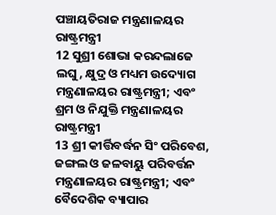ପଞ୍ଚାୟତିରାଜ ମନ୍ତ୍ରଣାଳୟର ରାଷ୍ଟ୍ରମନ୍ତ୍ରୀ
12 ସୁଶ୍ରୀ ଶୋଭା କରନ୍ଦଲାଜେ ଲଘୁ, କ୍ଷୁଦ୍ର ଓ ମଧ୍ୟମ ଉଦ୍ୟୋଗ ମନ୍ତ୍ରଣାଳୟର ରାଷ୍ଟ୍ରମନ୍ତ୍ରୀ; ଏବଂ
ଶ୍ରମ ଓ ନିଯୁକ୍ତି ମନ୍ତ୍ରଣାଳୟର ରାଷ୍ଟ୍ରମନ୍ତ୍ରୀ
13 ଶ୍ରୀ କୀର୍ତ୍ତିବର୍ଦ୍ଧନ ସିଂ ପରିବେଶ, ଜଙ୍ଗଲ ଓ ଜଳବାୟୁ ପରିବର୍ତ୍ତନ ମନ୍ତ୍ରଣାଳୟର ରାଷ୍ଟ୍ରମନ୍ତ୍ରୀ; ଏବଂ
ବୈଦେଶିକ ବ୍ୟାପାର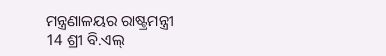ମନ୍ତ୍ରଣାଳୟର ରାଷ୍ଟ୍ରମନ୍ତ୍ରୀ
14 ଶ୍ରୀ ବି.ଏଲ୍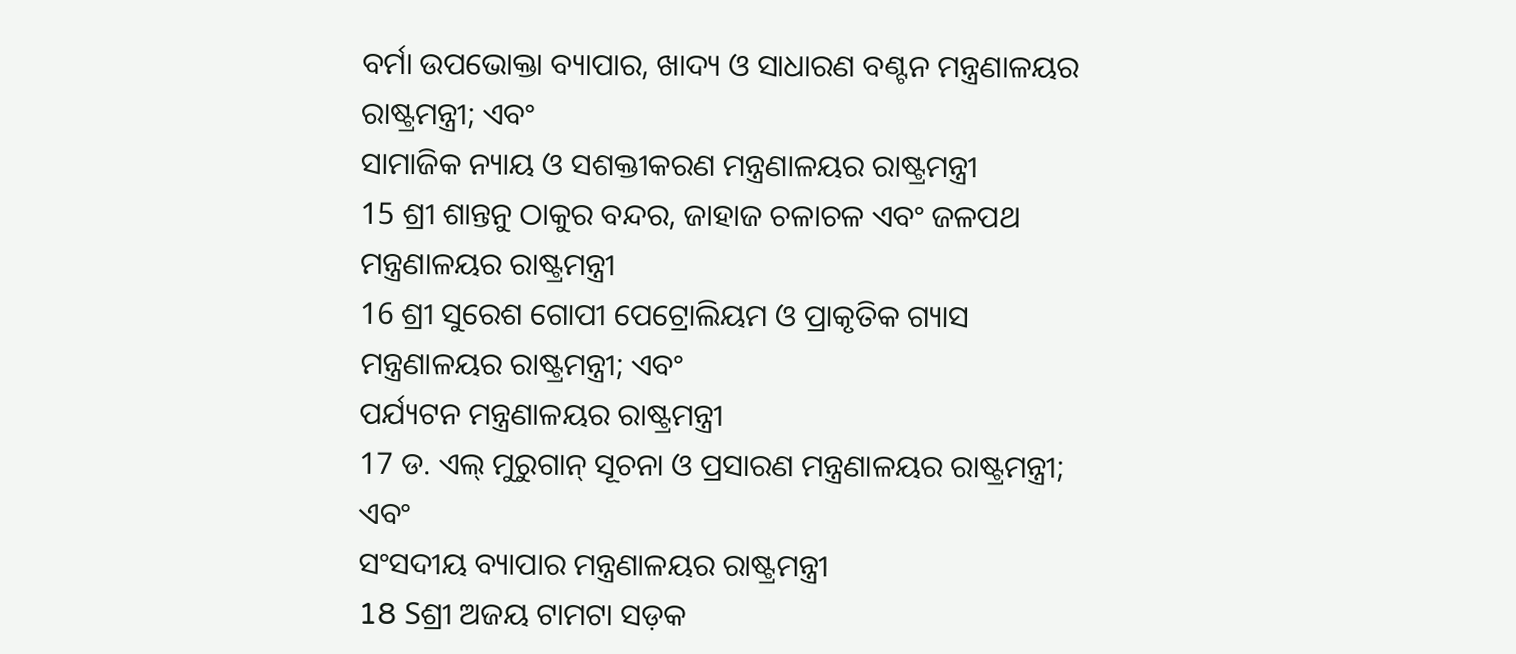ବର୍ମା ଉପଭୋକ୍ତା ବ୍ୟାପାର, ଖାଦ୍ୟ ଓ ସାଧାରଣ ବଣ୍ଟନ ମନ୍ତ୍ରଣାଳୟର ରାଷ୍ଟ୍ରମନ୍ତ୍ରୀ; ଏବଂ
ସାମାଜିକ ନ୍ୟାୟ ଓ ସଶକ୍ତୀକରଣ ମନ୍ତ୍ରଣାଳୟର ରାଷ୍ଟ୍ରମନ୍ତ୍ରୀ
15 ଶ୍ରୀ ଶାନ୍ତନୁ ଠାକୁର ବନ୍ଦର, ଜାହାଜ ଚଳାଚଳ ଏବଂ ଜଳପଥ ମନ୍ତ୍ରଣାଳୟର ରାଷ୍ଟ୍ରମନ୍ତ୍ରୀ
16 ଶ୍ରୀ ସୁରେଶ ଗୋପୀ ପେଟ୍ରୋଲିୟମ ଓ ପ୍ରାକୃତିକ ଗ୍ୟାସ ମନ୍ତ୍ରଣାଳୟର ରାଷ୍ଟ୍ରମନ୍ତ୍ରୀ; ଏବଂ
ପର୍ଯ୍ୟଟନ ମନ୍ତ୍ରଣାଳୟର ରାଷ୍ଟ୍ରମନ୍ତ୍ରୀ
17 ଡ. ଏଲ୍ ମୁରୁଗାନ୍ ସୂଚନା ଓ ପ୍ରସାରଣ ମନ୍ତ୍ରଣାଳୟର ରାଷ୍ଟ୍ରମନ୍ତ୍ରୀ; ଏବଂ
ସଂସଦୀୟ ବ୍ୟାପାର ମନ୍ତ୍ରଣାଳୟର ରାଷ୍ଟ୍ରମନ୍ତ୍ରୀ
18 Sଶ୍ରୀ ଅଜୟ ଟାମଟା ସଡ଼କ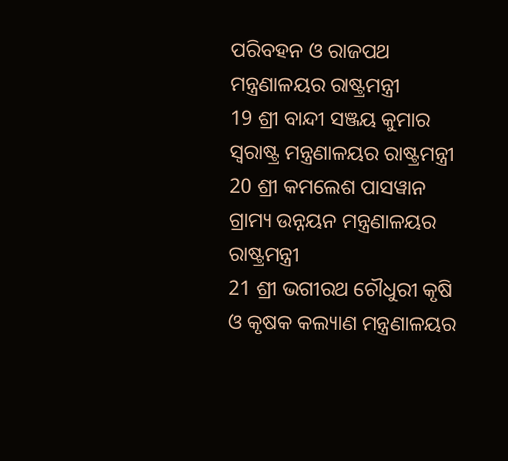ପରିବହନ ଓ ରାଜପଥ ମନ୍ତ୍ରଣାଳୟର ରାଷ୍ଟ୍ରମନ୍ତ୍ରୀ
19 ଶ୍ରୀ ବାନ୍ଦୀ ସଞ୍ଜୟ କୁମାର ସ୍ୱରାଷ୍ଟ୍ର ମନ୍ତ୍ରଣାଳୟର ରାଷ୍ଟ୍ରମନ୍ତ୍ରୀ
20 ଶ୍ରୀ କମଲେଶ ପାସୱାନ ଗ୍ରାମ୍ୟ ଉନ୍ନୟନ ମନ୍ତ୍ରଣାଳୟର ରାଷ୍ଟ୍ରମନ୍ତ୍ରୀ
21 ଶ୍ରୀ ଭଗୀରଥ ଚୌଧୁରୀ କୃଷି ଓ କୃଷକ କଲ୍ୟାଣ ମନ୍ତ୍ରଣାଳୟର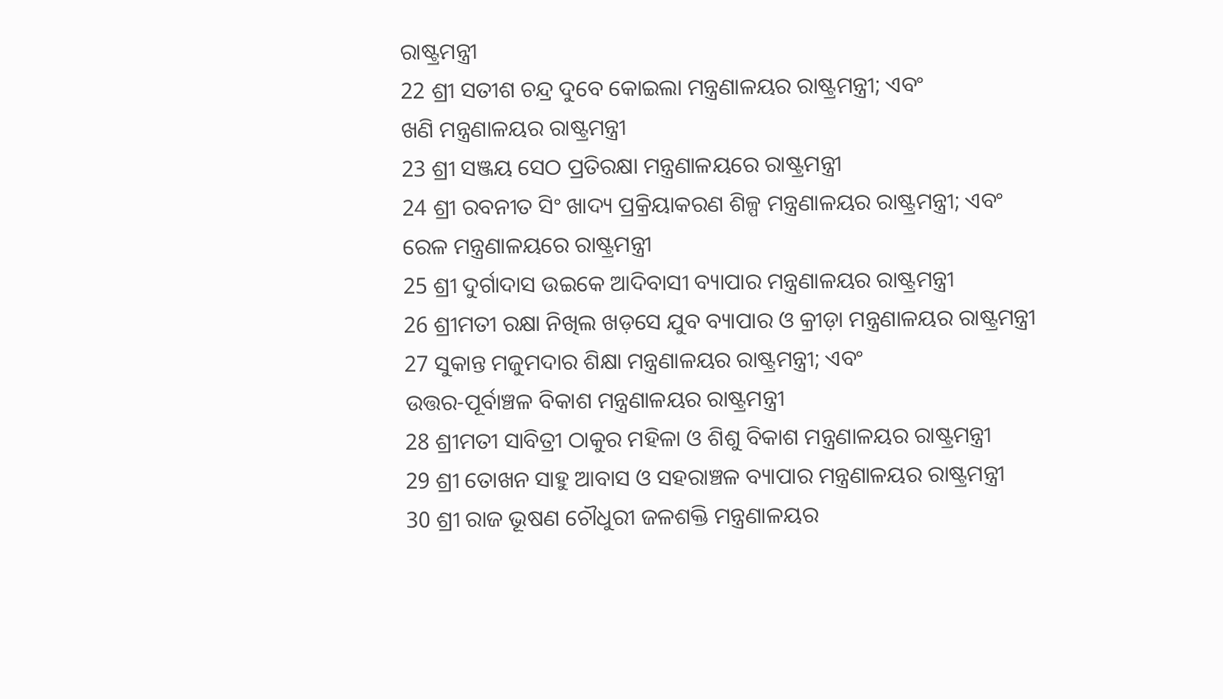ରାଷ୍ଟ୍ରମନ୍ତ୍ରୀ
22 ଶ୍ରୀ ସତୀଶ ଚନ୍ଦ୍ର ଦୁବେ କୋଇଲା ମନ୍ତ୍ରଣାଳୟର ରାଷ୍ଟ୍ରମନ୍ତ୍ରୀ; ଏବଂ
ଖଣି ମନ୍ତ୍ରଣାଳୟର ରାଷ୍ଟ୍ରମନ୍ତ୍ରୀ
23 ଶ୍ରୀ ସଞ୍ଜୟ ସେଠ ପ୍ରତିରକ୍ଷା ମନ୍ତ୍ରଣାଳୟରେ ରାଷ୍ଟ୍ରମନ୍ତ୍ରୀ
24 ଶ୍ରୀ ରବନୀତ ସିଂ ଖାଦ୍ୟ ପ୍ରକ୍ରିୟାକରଣ ଶିଳ୍ପ ମନ୍ତ୍ରଣାଳୟର ରାଷ୍ଟ୍ରମନ୍ତ୍ରୀ; ଏବଂ
ରେଳ ମନ୍ତ୍ରଣାଳୟରେ ରାଷ୍ଟ୍ରମନ୍ତ୍ରୀ
25 ଶ୍ରୀ ଦୁର୍ଗାଦାସ ଉଇକେ ଆଦିବାସୀ ବ୍ୟାପାର ମନ୍ତ୍ରଣାଳୟର ରାଷ୍ଟ୍ରମନ୍ତ୍ରୀ
26 ଶ୍ରୀମତୀ ରକ୍ଷା ନିଖିଲ ଖଡ଼ସେ ଯୁବ ବ୍ୟାପାର ଓ କ୍ରୀଡ଼ା ମନ୍ତ୍ରଣାଳୟର ରାଷ୍ଟ୍ରମନ୍ତ୍ରୀ
27 ସୁକାନ୍ତ ମଜୁମଦାର ଶିକ୍ଷା ମନ୍ତ୍ରଣାଳୟର ରାଷ୍ଟ୍ରମନ୍ତ୍ରୀ; ଏବଂ
ଉତ୍ତର-ପୂର୍ବାଞ୍ଚଳ ବିକାଶ ମନ୍ତ୍ରଣାଳୟର ରାଷ୍ଟ୍ରମନ୍ତ୍ରୀ
28 ଶ୍ରୀମତୀ ସାବିତ୍ରୀ ଠାକୁର ମହିଳା ଓ ଶିଶୁ ବିକାଶ ମନ୍ତ୍ରଣାଳୟର ରାଷ୍ଟ୍ରମନ୍ତ୍ରୀ
29 ଶ୍ରୀ ତୋଖନ ସାହୁ ଆବାସ ଓ ସହରାଞ୍ଚଳ ବ୍ୟାପାର ମନ୍ତ୍ରଣାଳୟର ରାଷ୍ଟ୍ରମନ୍ତ୍ରୀ
30 ଶ୍ରୀ ରାଜ ଭୂଷଣ ଚୌଧୁରୀ ଜଳଶକ୍ତି ମନ୍ତ୍ରଣାଳୟର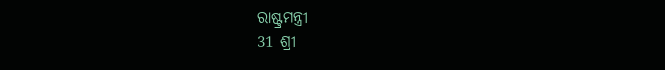ରାଷ୍ଟ୍ରମନ୍ତ୍ରୀ
31 ଶ୍ରୀ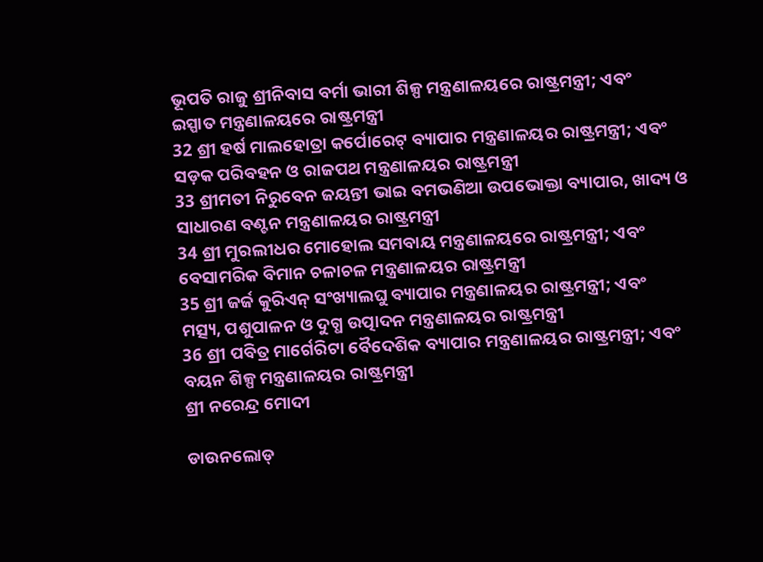ଭୂପତି ରାଜୁ ଶ୍ରୀନିବାସ ବର୍ମା ଭାରୀ ଶିଳ୍ପ ମନ୍ତ୍ରଣାଳୟରେ ରାଷ୍ଟ୍ରମନ୍ତ୍ରୀ; ଏବଂ
ଇସ୍ପାତ ମନ୍ତ୍ରଣାଳୟରେ ରାଷ୍ଟ୍ରମନ୍ତ୍ରୀ
32 ଶ୍ରୀ ହର୍ଷ ମାଲହୋତ୍ରା କର୍ପୋରେଟ୍ ବ୍ୟାପାର ମନ୍ତ୍ରଣାଳୟର ରାଷ୍ଟ୍ରମନ୍ତ୍ରୀ; ଏବଂ
ସଡ଼କ ପରିବହନ ଓ ରାଜପଥ ମନ୍ତ୍ରଣାଳୟର ରାଷ୍ଟ୍ରମନ୍ତ୍ରୀ
33 ଶ୍ରୀମତୀ ନିରୁବେନ ଜୟନ୍ତୀ ଭାଇ ବମଭଣିଆ ଉପଭୋକ୍ତା ବ୍ୟାପାର, ଖାଦ୍ୟ ଓ ସାଧାରଣ ବଣ୍ଟନ ମନ୍ତ୍ରଣାଳୟର ରାଷ୍ଟ୍ରମନ୍ତ୍ରୀ
34 ଶ୍ରୀ ମୁରଲୀଧର ମୋହୋଲ ସମବାୟ ମନ୍ତ୍ରଣାଳୟରେ ରାଷ୍ଟ୍ରମନ୍ତ୍ରୀ; ଏବଂ
ବେସାମରିକ ବିମାନ ଚଳାଚଳ ମନ୍ତ୍ରଣାଳୟର ରାଷ୍ଟ୍ରମନ୍ତ୍ରୀ
35 ଶ୍ରୀ ଜର୍ଜ କୁରିଏନ୍ ସଂଖ୍ୟାଲଘୁ ବ୍ୟାପାର ମନ୍ତ୍ରଣାଳୟର ରାଷ୍ଟ୍ରମନ୍ତ୍ରୀ; ଏବଂ
ମତ୍ସ୍ୟ, ପଶୁପାଳନ ଓ ଦୁଗ୍ଧ ଉତ୍ପାଦନ ମନ୍ତ୍ରଣାଳୟର ରାଷ୍ଟ୍ରମନ୍ତ୍ରୀ
36 ଶ୍ରୀ ପବିତ୍ର ମାର୍ଗେରିଟା ବୈଦେଶିକ ବ୍ୟାପାର ମନ୍ତ୍ରଣାଳୟର ରାଷ୍ଟ୍ରମନ୍ତ୍ରୀ; ଏବଂ
ବୟନ ଶିଳ୍ପ ମନ୍ତ୍ରଣାଳୟର ରାଷ୍ଟ୍ରମନ୍ତ୍ରୀ
ଶ୍ରୀ ନରେନ୍ଦ୍ର ମୋଦୀ

ଡାଉନଲୋଡ୍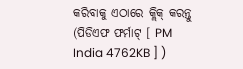କରିବାକୁ ଏଠାରେ କ୍ଲିକ୍ କରନ୍ତୁ (ପିଡିଏଫ ଫର୍ମାଟ୍ [ PM India 4762KB ] )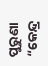ପୁରୁଣା “କେନ୍ଦ୍ର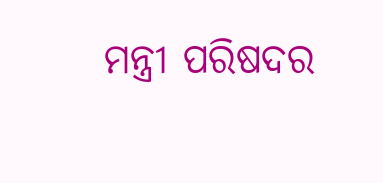ମନ୍ତ୍ରୀ ପରିଷଦର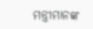ମନ୍ତ୍ରୀମାନଙ୍କ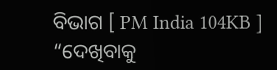ବିଭାଗ [ PM India 104KB ] “ଦେଖିବାକୁ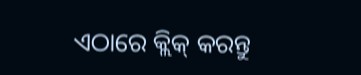ଏଠାରେ କ୍ଲିକ୍ କରନ୍ତୁ